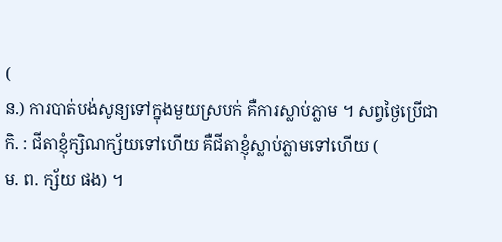(
ន.) ការបាត់បង់សូន្យទៅក្នុងមួយស្របក់ គឺការស្លាប់ភ្លាម ។ សព្វថ្ងៃប្រើជា
កិ. : ជីតាខ្ញុំក្សិណក្ស័យទៅហើយ គឺជីតាខ្ញុំស្លាប់ភ្លាមទៅហើយ (
ម. ព. ក្ស័យ ផង) ។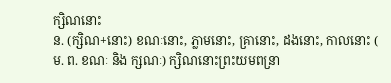ក្សិណនោះ
ន. (ក្សិណ+នោះ) ខណៈនោះ, ភ្លាមនោះ, គ្រានោះ, ដងនោះ, កាលនោះ (
ម. ព. ខណៈ និង ក្សណៈ) ក្សិណនោះព្រះយមពន្រា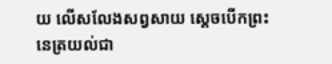យ លើសលែងសព្វសាយ ស្ដេចបើកព្រះនេត្រយល់ជា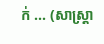ក់ ... (សាស្ត្រា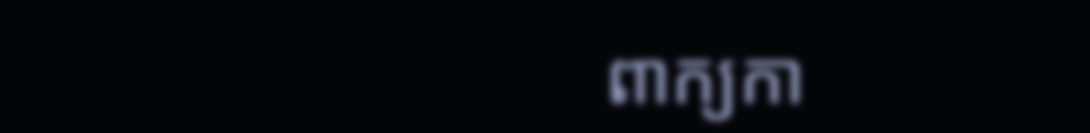ពាក្យកា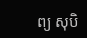ព្យ សុបិ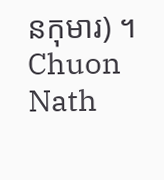នកុមារ) ។
Chuon Nath